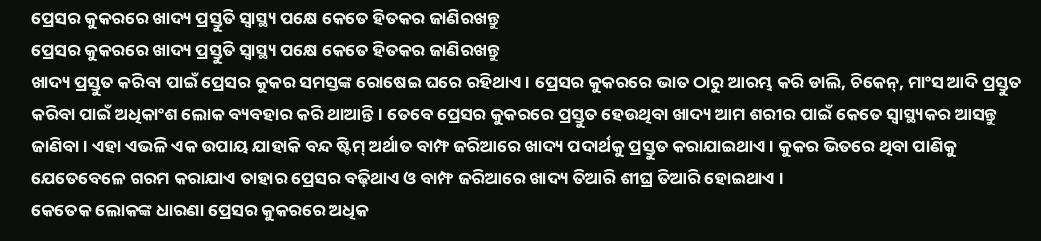ପ୍ରେସର କୁକରରେ ଖାଦ୍ୟ ପ୍ରସ୍ତୁତି ସ୍ୱାସ୍ଥ୍ୟ ପକ୍ଷେ କେତେ ହିତକର ଜାଣିରଖନ୍ତୁ
ପ୍ରେସର କୁକରରେ ଖାଦ୍ୟ ପ୍ରସ୍ତୁତି ସ୍ୱାସ୍ଥ୍ୟ ପକ୍ଷେ କେତେ ହିତକର ଜାଣିରଖନ୍ତୁ
ଖାଦ୍ୟ ପ୍ରସ୍ତୁତ କରିବା ପାଇଁ ପ୍ରେସର କୁକର ସମସ୍ତଙ୍କ ରୋଷେଇ ଘରେ ରହିଥାଏ । ପ୍ରେସର କୁକରରେ ଭାତ ଠାରୁ ଆରମ୍ଭ କରି ଡାଲି, ଚିକେନ୍, ମାଂସ ଆଦି ପ୍ରସ୍ତୁତ କରିବା ପାଇଁ ଅଧିକାଂଶ ଲୋକ ବ୍ୟବହାର କରି ଥାଆନ୍ତି । ତେବେ ପ୍ରେସର କୁକରରେ ପ୍ରସ୍ତୁତ ହେଉଥିବା ଖାଦ୍ୟ ଆମ ଶରୀର ପାଇଁ କେତେ ସ୍ୱାସ୍ଥ୍ୟକର ଆସନ୍ତୁ ଜାଣିବା । ଏହା ଏଭଳି ଏକ ଉପାୟ ଯାହାକି ବନ୍ଦ ଷ୍ଟିମ୍ ଅର୍ଥାତ ବାମ୍ଫ ଜରିଆରେ ଖାଦ୍ୟ ପଦାର୍ଥକୁ ପ୍ରସ୍ତୁତ କରାଯାଇଥାଏ । କୁକର ଭିତରେ ଥିବା ପାଣିକୁ ଯେତେବେଳେ ଗରମ କରାଯାଏ ତାହାର ପ୍ରେସର ବଢ଼ିଥାଏ ଓ ବାମ୍ଫ ଜରିଆରେ ଖାଦ୍ୟ ତିଆରି ଶୀଘ୍ର ତିଆରି ହୋଇଥାଏ ।
କେତେକ ଲୋକଙ୍କ ଧାରଣା ପ୍ରେସର କୁକରରେ ଅଧିକ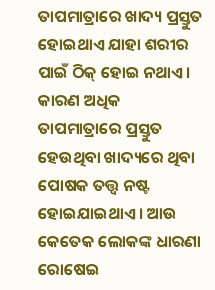ତାପମାତ୍ରାରେ ଖାଦ୍ୟ ପ୍ରସ୍ତୁତ ହୋଇଥାଏ ଯାହା ଶରୀର ପାଇଁ ଠିକ୍ ହୋଇ ନଥାଏ । କାରଣ ଅଧିକ ତାପମାତ୍ରାରେ ପ୍ରସ୍ତୁତ ହେଉଥିବା ଖାଦ୍ୟରେ ଥିବା ପୋଷକ ତତ୍ତ୍ୱ ନଷ୍ଟ ହୋଇଯାଇଥାଏ । ଆଉ କେତେକ ଲୋକଙ୍କ ଧାରଣା ରୋଷେଇ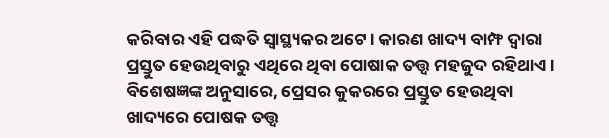କରିବାର ଏହି ପଦ୍ଧତି ସ୍ୱାସ୍ଥ୍ୟକର ଅଟେ। କାରଣ ଖାଦ୍ୟ ବାମ୍ଫ ଦ୍ୱାରା ପ୍ରସ୍ତୁତ ହେଉଥିବାରୁ ଏଥିରେ ଥିବା ପୋଷାକ ତତ୍ତ୍ୱ ମହଜୁଦ ରହିଥାଏ । ବିଶେଷଜ୍ଞଙ୍କ ଅନୁସାରେ, ପ୍ରେସର କୁକରରେ ପ୍ରସ୍ତୁତ ହେଉଥିବା ଖାଦ୍ୟରେ ପୋଷକ ତତ୍ତ୍ୱ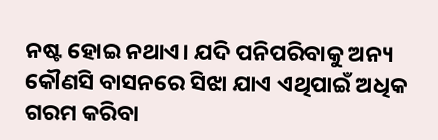ନଷ୍ଟ ହୋଇ ନଥାଏ। ଯଦି ପନିପରିବାକୁ ଅନ୍ୟ କୌଣସି ବାସନରେ ସିଝା ଯାଏ ଏଥିପାଇଁ ଅଧିକ ଗରମ କରିବା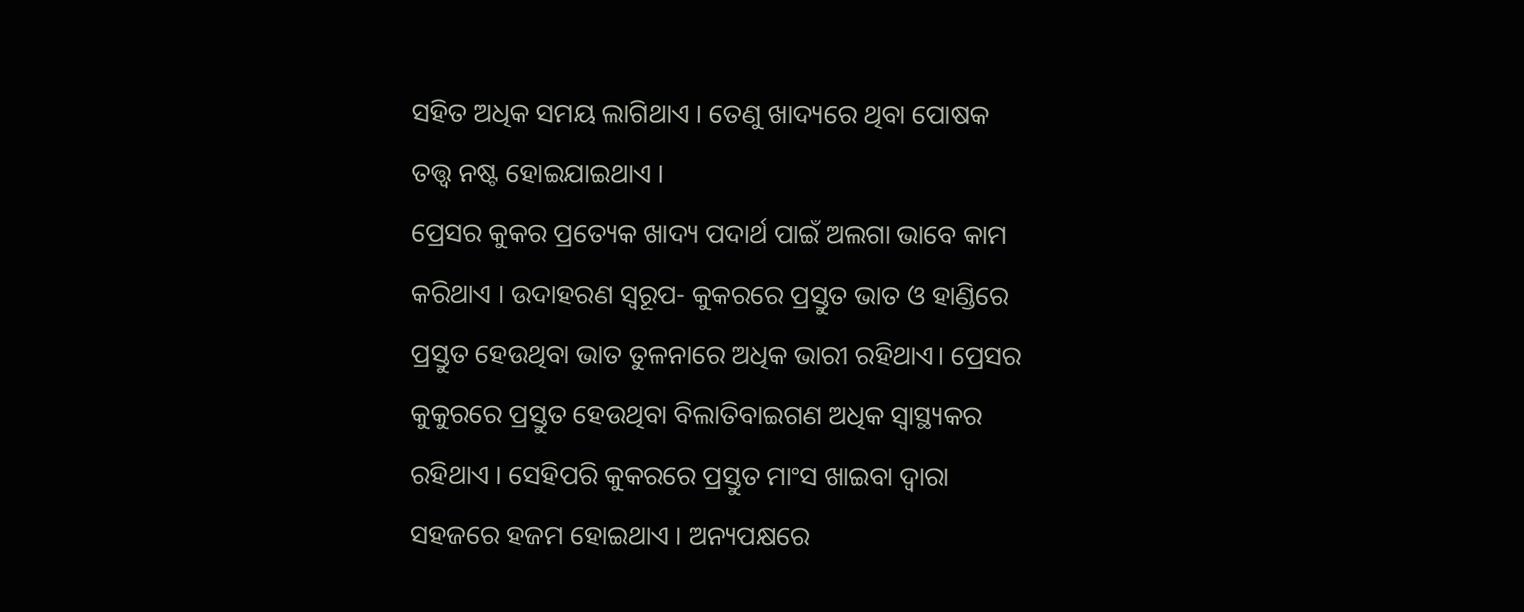ସହିତ ଅଧିକ ସମୟ ଲାଗିଥାଏ । ତେଣୁ ଖାଦ୍ୟରେ ଥିବା ପୋଷକ ତତ୍ତ୍ୱ ନଷ୍ଟ ହୋଇଯାଇଥାଏ ।
ପ୍ରେସର କୁକର ପ୍ରତ୍ୟେକ ଖାଦ୍ୟ ପଦାର୍ଥ ପାଇଁ ଅଲଗା ଭାବେ କାମ କରିଥାଏ । ଉଦାହରଣ ସ୍ୱରୂପ- କୁକରରେ ପ୍ରସ୍ତୁତ ଭାତ ଓ ହାଣ୍ଡିରେ ପ୍ରସ୍ତୁତ ହେଉଥିବା ଭାତ ତୁଳନାରେ ଅଧିକ ଭାରୀ ରହିଥାଏ। ପ୍ରେସର କୁକୁରରେ ପ୍ରସ୍ତୁତ ହେଉଥିବା ବିଲାତିବାଇଗଣ ଅଧିକ ସ୍ୱାସ୍ଥ୍ୟକର ରହିଥାଏ । ସେହିପରି କୁକରରେ ପ୍ରସ୍ତୁତ ମାଂସ ଖାଇବା ଦ୍ୱାରା ସହଜରେ ହଜମ ହୋଇଥାଏ । ଅନ୍ୟପକ୍ଷରେ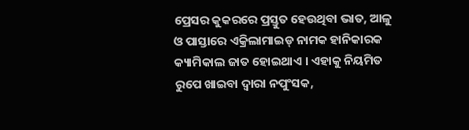ପ୍ରେସର କୁକରରେ ପ୍ରସ୍ତୁତ ହେଉଥିବା ଭାତ, ଆଳୁ ଓ ପାସ୍ତାରେ ଏକ୍ରିଲାମାଇଡ୍ ନାମକ ହାନିକାରକ କ୍ୟାମିକାଲ ଜାତ ହୋଇଥାଏ । ଏହାକୁ ନିୟମିତ ରୁପେ ଖାଇବା ଦ୍ୱାରା ନପୁଂସକ,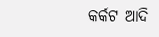କର୍କଟ ଆଦି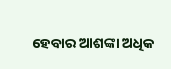ହେବାର ଆଶଙ୍କା ଅଧିକ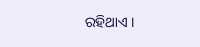ରହିଥାଏ ।